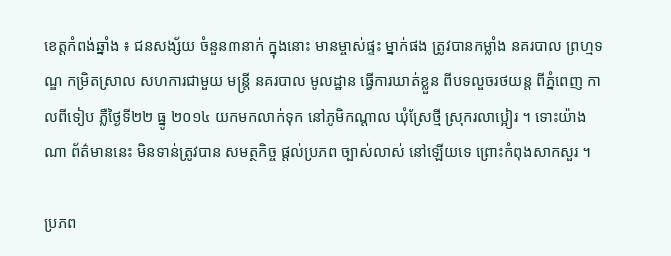ខេត្តកំពង់ឆ្នាំង ៖ ជនសង្ស័យ ចំនួន៣នាក់ ក្នុងនោះ មានម្ចាស់ផ្ទះ ម្នាក់ផង ត្រូវបានកម្លាំង នគរបាល ព្រហ្មទណ្ឌ កម្រិតស្រាល សហការជាមួយ មន្ត្រី នគរបាល មូលដ្ឋាន ធ្វើការឃាត់ខ្លួន ពីបទលួចរថយន្ត ពីភ្នំពេញ កាលពីទៀប ភ្លឺថ្ងៃទី២២ ធ្នូ ២០១៤ យកមកលាក់ទុក នៅភូមិកណ្តាល ឃុំស្រែថ្មី ស្រុករលាប្អៀរ ។ ទោះយ៉ាងណា ព័ត៌មាននេះ មិនទាន់ត្រូវបាន សមត្ថកិច្ច ផ្តល់ប្រភព ច្បាស់លាស់ នៅឡើយទេ ព្រោះកំពុងសាកសួរ ។

ប្រភព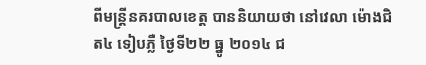ពីមន្ត្រីនគរបាលខេត្ត បាននិយាយថា នៅវេលា ម៉ោងជិត៤ ទៀបភ្លឺ ថ្ងៃទី២២ ធ្នូ ២០១៤ ជ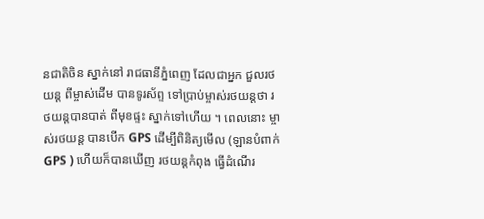នជាតិចិន ស្នាក់នៅ រាជធានីភ្នំពេញ ដែលជាអ្នក ជួលរថយន្ត ពីម្ចាស់ដើម បានទូរស័ព្ទ ទៅប្រាប់ម្ចាស់រថយន្តថា រថយន្តបានបាត់ ពីមុខផ្ទះ ស្នាក់ទៅហើយ ។ ពេលនោះ ម្ចាស់រថយន្ត បានបើក GPS ដើម្បីពិនិត្យមើល (ឡានបំពាក់ GPS ) ហើយក៏បានឃើញ រថយន្តកំពុង ធ្វើដំណើរ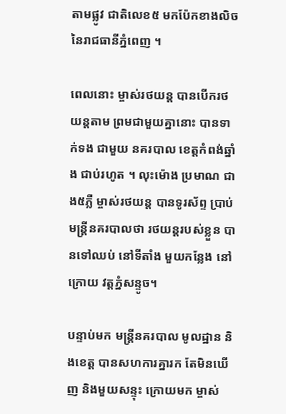តាមផ្លូវ ជាតិលេខ៥ មកប៉ែកខាងលិច នៃរាជធានីភ្នំពេញ ។

ពេលនោះ ម្ចាស់រថយន្ត បានបើករថយន្តតាម ព្រមជាមួយគ្នានោះ បានទាក់ទង ជាមួយ នគរបាល ខេត្តកំពង់ឆ្នាំង ជាប់រហូត ។ លុះម៉ោង ប្រមាណ ជាង៥ភ្លឺ ម្ចាស់រថយន្ត បានទូរស័ព្ទ ប្រាប់មន្ត្រីនគរបាលថា រថយន្តរបស់ខ្លួន បានទៅឈប់ នៅទីតាំង មួយកន្លែង នៅក្រោយ វត្តភ្នំសន្ទូច។

បន្ទាប់មក មន្ត្រីនគរបាល មូលដ្ឋាន និងខេត្ត បានសហការគ្នារក តែមិនឃើញ និងមួយសន្ទុះ ក្រោយមក ម្ចាស់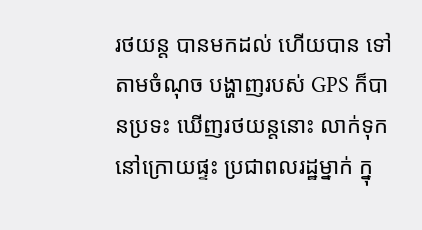រថយន្ត បានមកដល់ ហើយបាន ទៅតាមចំណុច បង្ហាញរបស់ GPS ក៏បានប្រទះ ឃើញរថយន្តនោះ លាក់ទុក នៅក្រោយផ្ទះ ប្រជាពលរដ្ឋម្នាក់ ក្នុ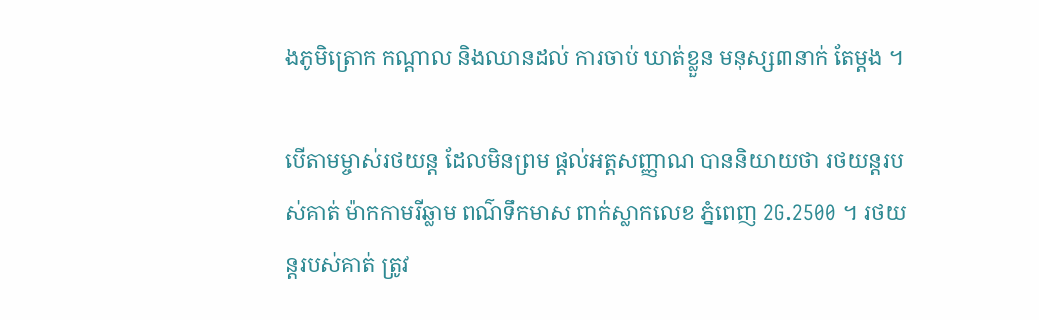ងភូមិត្រោក កណ្តាល និងឈានដល់ ការចាប់ ឃាត់ខ្លួន មនុស្ស៣នាក់ តែម្តង ។

បើតាមម្ចាស់រថយន្ត ដែលមិនព្រម ផ្តល់អត្តសញ្ញាណ បាននិយាយថា រថយន្តរបស់គាត់ ម៉ាកកាមរីឆ្លាម ពណ៌ទឹកមាស ពាក់ស្លាកលេខ ភ្នំពេញ 2G.2500 ។ រថយន្តរបស់គាត់ ត្រូវ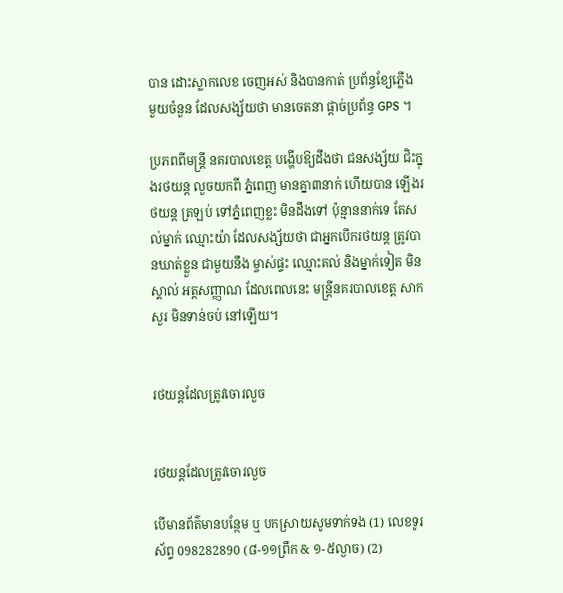បាន ដោះស្លាកលេខ ចេញអស់ និងបានកាត់ ប្រព័ន្ធខ្យែភ្លើង មួយចំនួន ដែលសង្ស័យថា មានចេតនា ផ្តាច់ប្រព័ន្ធ GPS ។

ប្រភពពីមន្ត្រី នគរបាលខេត្ត បង្ហើបឱ្យដឹងថា ជនសង្ស័យ ជិះក្នុងរថយន្ត លួចយកពី ភ្នំពេញ មានគ្នា៣នាក់ ហើយបាន ឡើងរថយន្ត ត្រឡប់ ទៅភ្នំពេញខ្លះ មិនដឹងទៅ ប៉ុន្មាននាក់ទេ តែសល់ម្នាក់ ឈ្មោះយ៉ា ដែលសង្ស័យថា ជាអ្នកបើករថយន្ត ត្រូវបានឃាត់ខ្លួន ជាមួយនឹង ម្ចាស់ផ្ទះ ឈ្មោះគល់ និងម្នាក់ទៀត មិនស្គាល់ អត្តសញ្ញាណ ដែលពេលនេះ មន្ត្រីនគរបាលខេត្ត សាកសួរ មិនទាន់ចប់ នៅឡើយ។


រថយន្តដែលត្រូវចោរលួច


រថយន្តដែលត្រូវចោរលួច

បើមានព័ត៌មានបន្ថែម ឬ បកស្រាយសូមទាក់ទង (1) លេខទូរស័ព្ទ 098282890 (៨-១១ព្រឹក & ១-៥ល្ងាច) (2)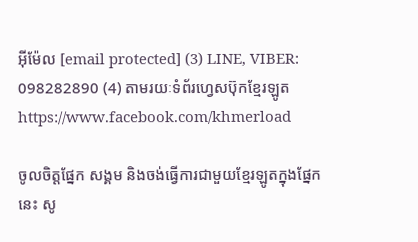អ៊ីម៉ែល [email protected] (3) LINE, VIBER: 098282890 (4) តាមរយៈទំព័រហ្វេសប៊ុកខ្មែរឡូត https://www.facebook.com/khmerload

ចូលចិត្តផ្នែក សង្គម និងចង់ធ្វើការជាមួយខ្មែរឡូតក្នុងផ្នែកនេះ សូ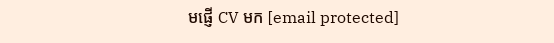មផ្ញើ CV មក [email protected]